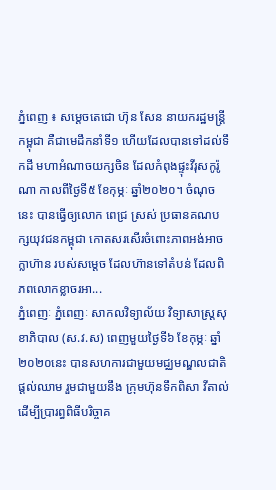ភ្នំពេញ ៖ សម្តេចតេជោ ហ៊ុន សែន នាយករដ្ឋមន្រ្តីកម្ពុជា គឺជាមេដឹកនាំទី១ ហើយដែលបានទៅដល់ទឹកដី មហាអំណាចយក្សចិន ដែលកំពុងផ្ទុះវីរុសកូរ៉ូណា កាលពីថ្ងៃទី៥ ខែកុម្ភៈ ឆ្នាំ២០២០។ ចំណុចនេះ បានធ្វើឲ្យលោក ពេជ្រ ស្រស់ ប្រធានគណបក្សយុវជនកម្ពុជា កោតសរសើរចំពោះភាពអង់អាចក្លាហ៊ាន របស់សម្តេច ដែលហ៊ានទៅតំបន់ ដែលពិភពលោកខ្លាចរអា...
ភ្នំពេញៈ ភ្នំពេញៈ សាកលវិទ្យាល័យ វិទ្យាសាស្ត្រសុខាភិបាល (ស.វ.ស) ពេញមួយថ្ងៃទី៦ ខែកុម្ភៈ ឆ្នាំ២០២០នេះ បានសហការជាមួយមជ្ឈមណ្ឌលជាតិ ផ្តល់ឈាម រួមជាមួយនឹង ក្រុមហ៊ុនទឹកពិសា វីតាល់ ដើម្បីប្រារព្ធពិធីបរិច្ចាគ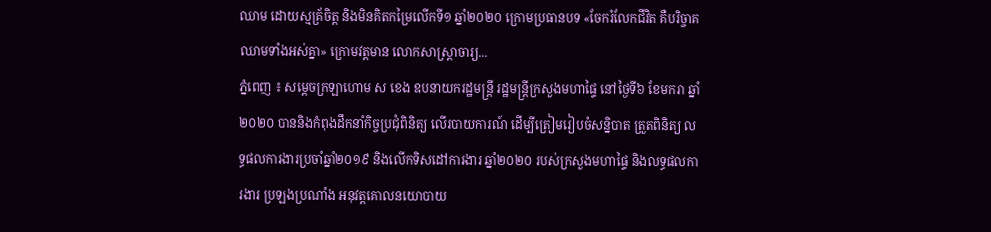ឈាម ដោយស្មគ្រ័ចិត្ត និងមិនគិតកម្រៃលើកទី១ ឆ្នាំ២០២០ ក្រោមប្រធានបទ «ចែករំលែកជីវិត គឺបរិច្ចាគឈាមទាំងអស់គ្នា» ក្រោមវត្តមាន លោកសាស្រ្តាចារ្យ...
ភ្នំពេញ ៖ សម្តេចក្រឡាហោម ស ខេង ឧបនាយករដ្ឋមន្រ្តី រដ្ឋមន្រ្តីក្រសួងមហាផ្ទៃ នៅថ្ងៃទី៦ ខែមករា ឆ្នាំ២០២០ បាននិងកំពុងដឹកនាំកិច្ចប្រជុំពិនិត្យ លើរបាយការណ៍ ដើម្បីត្រៀមរៀបចំសន្និបាត ត្រួតពិនិត្យ លទ្ធផលការងារប្រចាំឆ្នាំ២០១៩ និងលើកទិសដៅការងារ ឆ្នាំ២០២០ របស់ក្រសួងមហាផ្ទៃ និងលទ្ធផលការងារ ប្រឡងប្រណាំង អនុវត្តគោលនយោបាយ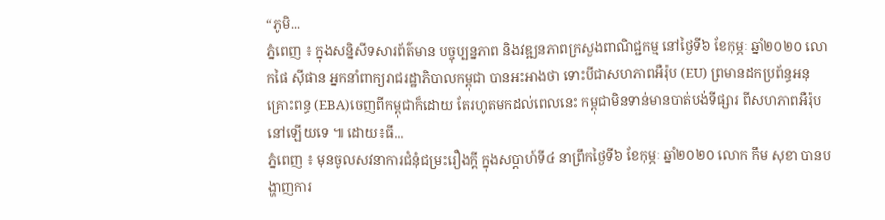“ភូមិ...
ភ្នំពេញ ៖ ក្នុងសន្និសីទសារព័ត៌មាន បច្ចុប្បន្នភាព និងវឌ្ឍនភាពក្រសួងពាណិជ្ជកម្ម នៅថ្ងៃទី៦ ខែកុម្ភៈ ឆ្នាំ២០២០ លោកផៃ ស៊ីផាន អ្នកនាំពាក្យរាជរដ្ឋាភិបាលកម្ពុជា បានអះអាងថា ទោះបីជាសហភាពអឺរ៉ុប (EU) ព្រមានដកប្រព័ន្ធអនុគ្រោះពន្ធ (EBA)ចេញពីកម្ពុជាក៏ដោយ តែរហូតមកដល់ពេលនេះ កម្ពុជាមិនទាន់មានបាត់បង់ទីផ្សារ ពីសហភាពអឺរ៉ុប នៅឡើយទេ ៕ ដោយ៖ធី...
ភ្នំពេញ ៖ មុនចូលសវនាការជំនុំជម្រះរឿងក្ដី ក្នុងសប្តាហ៍ទី៤ នាព្រឹកថ្ងៃទី៦ ខែកុម្ភៈ ឆ្នាំ២០២០ លោក កឹម សុខា បានបង្ហាញការ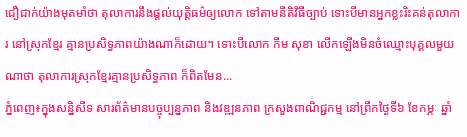ជឿជាក់យ៉ាងមុតមាំថា តុលាការនឹងផ្ដល់យុត្តិធម៌ឲ្យលោក ទៅតាមនីតិវិធីច្បាប់ ទោះបីមានអ្នកខ្លះរិះគន់តុលាការ នៅស្រុកខ្មែរ គ្មានប្រសិទ្ធភាពយ៉ាងណាក៏ដោយ។ ទោះបីលោក កឹម សុខា លើកឡើងមិនចំឈ្មោះបុគ្គលមួយណាថា តុលាការស្រុកខ្មែរគ្មានប្រសិទ្ធភាព ក៏ពិតមែន...
ភ្នំពេញ៖ក្នុងសន្និសីទ សារព័ត៌មានបច្ចុប្បន្នភាព និងវឌ្ឍនភាព ក្រសួងពាណិជ្ជកម្ម នៅព្រឹកថ្ងៃទី៦ ខែកម្ភៈ ឆ្នាំ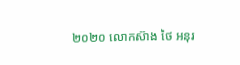២០២០ លោកស៊ាង ថៃ អនុរ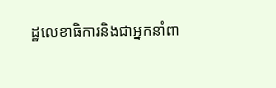ដ្ឋលេខាធិការនិងជាអ្នកនាំពា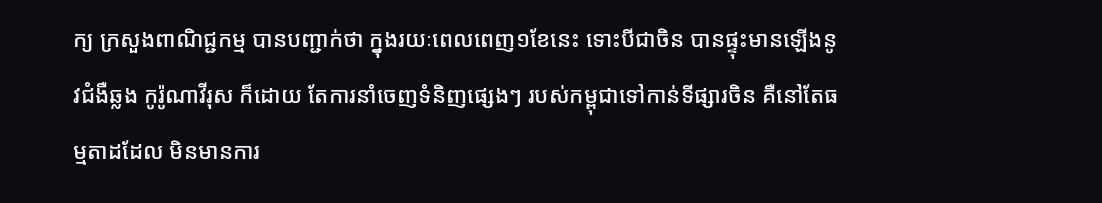ក្យ ក្រសួងពាណិជ្ជកម្ម បានបញ្ជាក់ថា ក្នុងរយៈពេលពេញ១ខែនេះ ទោះបីជាចិន បានផ្ទុះមានឡើងនូវជំងឺឆ្លង កូរ៉ូណាវីរុស ក៏ដោយ តែការនាំចេញទំនិញផ្សេងៗ របស់កម្ពុជាទៅកាន់ទីផ្សារចិន គឺនៅតែធម្មតាដដែល មិនមានការ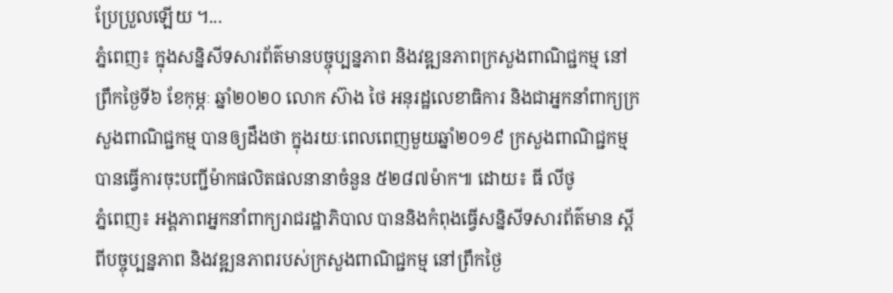ប្រែប្រួលឡើយ ។...
ភ្នំពេញ៖ ក្នុងសន្និសីទសារព័ត៌មានបច្ចុប្បន្នភាព និងវឌ្ឍនភាពក្រសួងពាណិជ្ជកម្ម នៅព្រឹកថ្ងៃទី៦ ខែកុម្ភៈ ឆ្នាំ២០២០ លោក ស៊ាង ថៃ អនុរដ្ឋលេខាធិការ និងជាអ្នកនាំពាក្យក្រសួងពាណិជ្ជកម្ម បានឲ្យដឹងថា ក្នុងរយៈពេលពេញមួយឆ្នាំ២០១៩ ក្រសួងពាណិជ្ជកម្ម បានធ្វើការចុះបញ្ជីម៉ាកផលិតផលនានាចំនួន ៥២៨៧ម៉ាក៕ ដោយ៖ ធី លីថូ
ភ្នំពេញ៖ អង្គភាពអ្នកនាំពាក្យរាជរដ្ឋាភិបាល បាននិងកំពុងធ្វើសន្និសីទសារព័ត៌មាន ស្តីពីបច្ចុប្បន្នភាព និងវឌ្ឍនភាពរបស់ក្រសួងពាណិជ្ជកម្ម នៅព្រឹកថ្ងៃ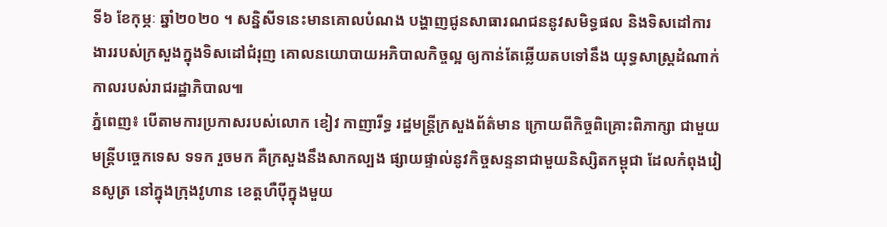ទី៦ ខែកុម្ភៈ ឆ្នាំ២០២០ ។ សន្និសីទនេះមានគោលបំណង បង្ហាញជូនសាធារណជននូវសមិទ្ធផល និងទិសដៅការងាររបស់ក្រសួងក្នុងទិសដៅជំរុញ គោលនយោបាយអភិបាលកិច្ចល្អ ឲ្យកាន់តែឆ្លើយតបទៅនឹង យុទ្ធសាស្រ្តដំណាក់កាលរបស់រាជរដ្ឋាភិបាល៕
ភ្នំពេញ៖ បើតាមការប្រកាសរបស់លោក ខៀវ កាញារីទ្ធ រដ្ឋមន្រ្តីក្រសួងព័ត៌មាន ក្រោយពីកិច្ចពិគ្រោះពិភាក្សា ជាមួយមន្ត្រីបច្ចេកទេស ទទក រួចមក គឺក្រសួងនឹងសាកល្បង ផ្សាយផ្ទាល់នូវកិច្ចសន្ទនាជាមួយនិស្សិតកម្ពុជា ដែលកំពុងរៀនសូត្រ នៅក្នុងក្រុងវូហាន ខេត្តហឺប៉ីក្នុងមួយ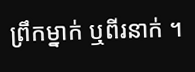ព្រឹកម្នាក់ ឬពីរនាក់ ។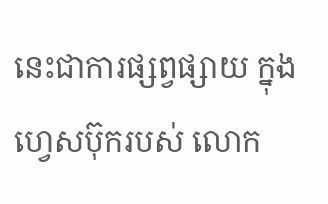នេះជាការផ្សព្វផ្សាយ ក្នុងហ្វេសប៊ុករបស់ លោក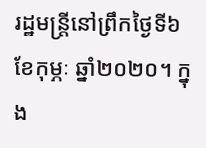រដ្ឋមន្រ្តីនៅព្រឹកថ្ងៃទី៦ ខែកុម្ភៈ ឆ្នាំ២០២០។ ក្នុង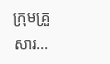ក្រុមគ្រួសារ...